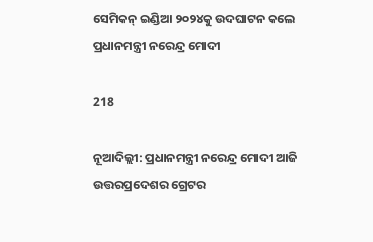ସେମିକନ୍ ଇଣ୍ଡିଆ ୨୦୨୪କୁ ଉଦଘାଟନ କଲେ ପ୍ରଧାନମନ୍ତ୍ରୀ ନରେନ୍ଦ୍ର ମୋଦୀ

218

ନୂଆଦିଲ୍ଲୀ: ପ୍ରଧାନମନ୍ତ୍ରୀ ନରେନ୍ଦ୍ର ମୋଦୀ ଆଜି ଉତ୍ତରପ୍ରଦେଶର ଗ୍ରେଟର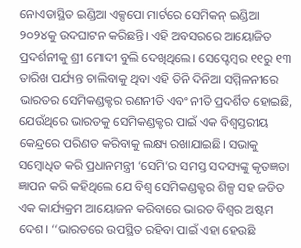ନୋଏଡାସ୍ଥିତ ଇଣ୍ଡିଆ ଏକ୍ସପୋ ମାର୍ଟରେ ସେମିକନ୍ ଇଣ୍ଡିଆ ୨୦୨୪କୁ ଉଦଘାଟନ କରିଛନ୍ତି। ଏହି ଅବସରରେ ଆୟୋଜିତ ପ୍ରଦର୍ଶନୀକୁ ଶ୍ରୀ ମୋଦୀ ବୁଲି ଦେଖିଥିଲେ। ସେପ୍ଟେମ୍ବର ୧୧ରୁ ୧୩ ତାରିଖ ପର୍ଯ୍ୟନ୍ତ ଚାଲିବାକୁ ଥିବା ଏହି ତିନି ଦିନିଆ ସମ୍ମିଳନୀରେ ଭାରତର ସେମିକଣ୍ଡକ୍ଟର ରଣନୀତି ଏବଂ ନୀତି ପ୍ରଦର୍ଶିତ ହୋଇଛି, ଯେଉଁଥିରେ ଭାରତକୁ ସେମିକଣ୍ଡକ୍ଟର ପାଇଁ ଏକ ବିଶ୍ୱସ୍ତରୀୟ କେନ୍ଦ୍ରରେ ପରିଣତ କରିବାକୁ ଲକ୍ଷ୍ୟ ରଖାଯାଇଛି। ସଭାକୁ ସମ୍ବୋଧିତ କରି ପ୍ରଧାନମନ୍ତ୍ରୀ ‘ସେମି’ର ସମସ୍ତ ସଦସ୍ୟଙ୍କୁ କୃତଜ୍ଞତା ଜ୍ଞାପନ କରି କହିଥିଲେ ଯେ ବିଶ୍ୱ ସେମିକଣ୍ଡକ୍ଟର ଶିଳ୍ପ ସହ ଜଡିତ ଏକ କାର୍ଯ୍ୟକ୍ରମ ଆୟୋଜନ କରିବାରେ ଭାରତ ବିଶ୍ୱର ଅଷ୍ଟମ ଦେଶ। ‘‘ଭାରତରେ ଉପସ୍ଥିତ ରହିବା ପାଇଁ ଏହା ହେଉଛି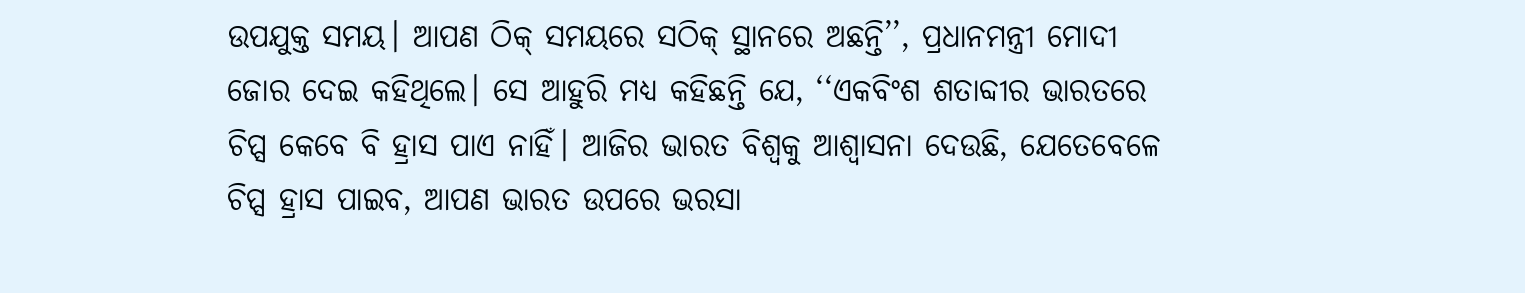ଉପଯୁକ୍ତ ସମୟ। ଆପଣ ଠିକ୍ ସମୟରେ ସଠିକ୍ ସ୍ଥାନରେ ଅଛନ୍ତି’’, ପ୍ରଧାନମନ୍ତ୍ରୀ ମୋଦୀ ଜୋର ଦେଇ କହିଥିଲେ। ସେ ଆହୁରି ମଧ୍ୟ କହିଛନ୍ତି ଯେ, ‘‘ଏକବିଂଶ ଶତାବ୍ଦୀର ଭାରତରେ ଚିପ୍ସ କେବେ ବି ହ୍ରାସ ପାଏ ନାହିଁ। ଆଜିର ଭାରତ ବିଶ୍ୱକୁ ଆଶ୍ୱାସନା ଦେଉଛି, ଯେତେବେଳେ ଚିପ୍ସ ହ୍ରାସ ପାଇବ, ଆପଣ ଭାରତ ଉପରେ ଭରସା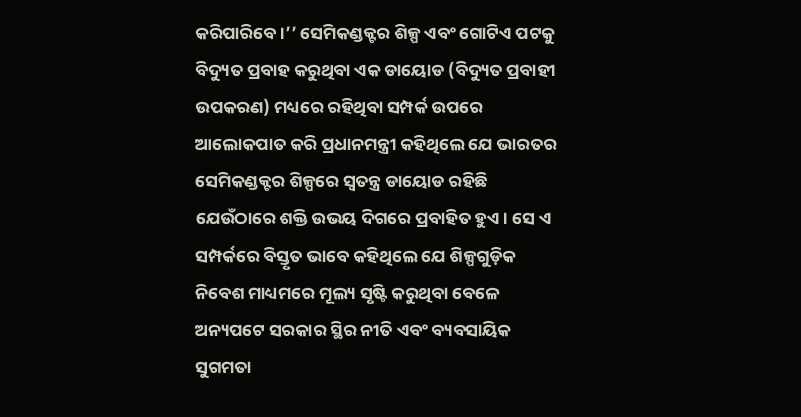କରିପାରିବେ।’’ ସେମିକଣ୍ଡକ୍ଟର ଶିଳ୍ପ ଏବଂ ଗୋଟିଏ ପଟକୁ ବିଦ୍ୟୁତ ପ୍ରବାହ କରୁଥିବା ଏକ ଡାୟୋଡ (ବିଦ୍ୟୁତ ପ୍ରବାହୀ ଉପକରଣ) ମଧ୍ୟରେ ରହିଥିବା ସମ୍ପର୍କ ଉପରେ ଆଲୋକପାତ କରି ପ୍ରଧାନମନ୍ତ୍ରୀ କହିଥିଲେ ଯେ ଭାରତର ସେମିକଣ୍ଡକ୍ଟର ଶିଳ୍ପରେ ସ୍ୱତନ୍ତ୍ର ଡାୟୋଡ ରହିଛି ଯେଉଁଠାରେ ଶକ୍ତି ଉଭୟ ଦିଗରେ ପ୍ରବାହିତ ହୁଏ। ସେ ଏ ସମ୍ପର୍କରେ ବିସ୍ତୃତ ଭାବେ କହିଥିଲେ ଯେ ଶିଳ୍ପଗୁଡ଼ିକ ନିବେଶ ମାଧ୍ୟମରେ ମୂଲ୍ୟ ସୃଷ୍ଟି କରୁଥିବା ବେଳେ ଅନ୍ୟପଟେ ସରକାର ସ୍ଥିର ନୀତି ଏବଂ ବ୍ୟବସାୟିକ ସୁଗମତା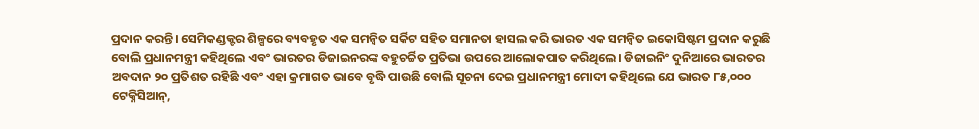ପ୍ରଦାନ କରନ୍ତି। ସେମିକଣ୍ଡକ୍ଟର ଶିଳ୍ପରେ ବ୍ୟବହୃତ ଏକ ସମନ୍ୱିତ ସର୍କିଟ ସହିତ ସମାନତା ହାସଲ କରି ଭାରତ ଏକ ସମନ୍ୱିତ ଇକୋସିଷ୍ଟମ ପ୍ରଦାନ କରୁଛି ବୋଲି ପ୍ରଧାନମନ୍ତ୍ରୀ କହିଥିଲେ ଏବଂ ଭାରତର ଡିଜାଇନରଙ୍କ ବହୁଚର୍ଚ୍ଚିତ ପ୍ରତିଭା ଉପରେ ଆଲୋକପାତ କରିଥିଲେ। ଡିଜାଇନିଂ ଦୁନିଆରେ ଭାରତର ଅବଦାନ ୨୦ ପ୍ରତିଶତ ରହିଛି ଏବଂ ଏହା କ୍ରମାଗତ ଭାବେ ବୃଦ୍ଧି ପାଉଛି ବୋଲି ସୂଚନା ଦେଇ ପ୍ରଧାନମନ୍ତ୍ରୀ ମୋଦୀ କହିଥିଲେ ଯେ ଭାରତ ୮୫,୦୦୦ ଟେକ୍ନିସିଆନ୍,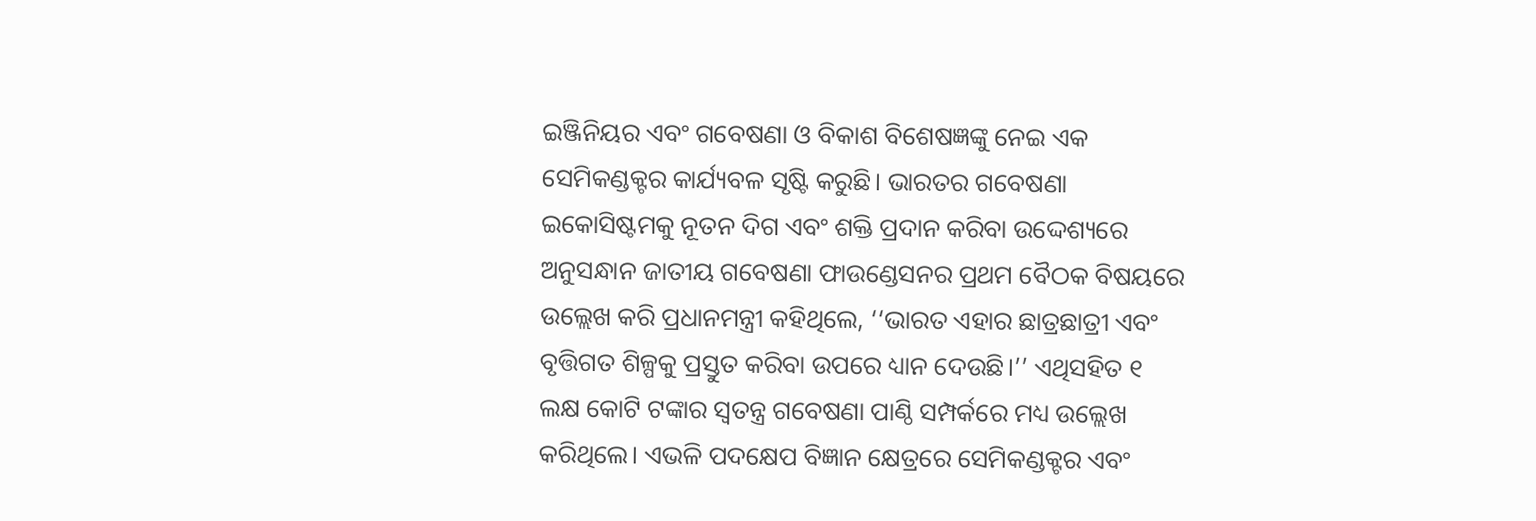ଇଞ୍ଜିନିୟର ଏବଂ ଗବେଷଣା ଓ ବିକାଶ ବିଶେଷଜ୍ଞଙ୍କୁ ନେଇ ଏକ ସେମିକଣ୍ଡକ୍ଟର କାର୍ଯ୍ୟବଳ ସୃଷ୍ଟି କରୁଛି। ଭାରତର ଗବେଷଣା ଇକୋସିଷ୍ଟମକୁ ନୂତନ ଦିଗ ଏବଂ ଶକ୍ତି ପ୍ରଦାନ କରିବା ଉଦ୍ଦେଶ୍ୟରେ ଅନୁସନ୍ଧାନ ଜାତୀୟ ଗବେଷଣା ଫାଉଣ୍ଡେସନର ପ୍ରଥମ ବୈଠକ ବିଷୟରେ ଉଲ୍ଲେଖ କରି ପ୍ରଧାନମନ୍ତ୍ରୀ କହିଥିଲେ, ‘‘ଭାରତ ଏହାର ଛାତ୍ରଛାତ୍ରୀ ଏବଂ ବୃତ୍ତିଗତ ଶିଳ୍ପକୁ ପ୍ରସ୍ତୁତ କରିବା ଉପରେ ଧ୍ୟାନ ଦେଉଛି।’’ ଏଥିସହିତ ୧ ଲକ୍ଷ କୋଟି ଟଙ୍କାର ସ୍ୱତନ୍ତ୍ର ଗବେଷଣା ପାଣ୍ଠି ସମ୍ପର୍କରେ ମଧ୍ୟ ଉଲ୍ଲେଖ କରିଥିଲେ। ଏଭଳି ପଦକ୍ଷେପ ବିଜ୍ଞାନ କ୍ଷେତ୍ରରେ ସେମିକଣ୍ଡକ୍ଟର ଏବଂ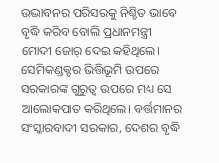ଉଦ୍ଭାବନର ପରିସରକୁ ନିଶ୍ଚିତ ଭାବେ ବୃଦ୍ଧି କରିବ ବୋଲି ପ୍ରଧାନମନ୍ତ୍ରୀ ମୋଦୀ ଜୋର୍‌ ଦେଇ କହିଥିଲେ। ସେମିକଣ୍ଡକ୍ଟର ଭିତ୍ତିଭୂମି ଉପରେ ସରକାରଙ୍କ ଗୁରୁତ୍ୱ ଉପରେ ମଧ୍ୟ ସେ ଆଲୋକପାତ କରିଥିଲେ। ବର୍ତ୍ତମାନର ସଂସ୍କାରବାଦୀ ସରକାର, ଦେଶର ବୃଦ୍ଧି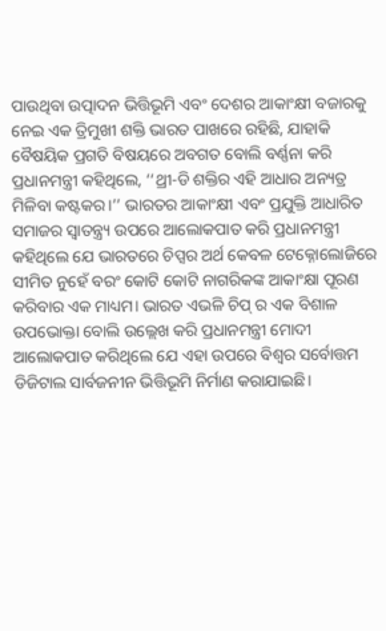ପାଉଥିବା ଉତ୍ପାଦନ ଭିତ୍ତିଭୂମି ଏବଂ ଦେଶର ଆକାଂକ୍ଷୀ ବଜାରକୁ ନେଇ ଏକ ତ୍ରିମୁଖୀ ଶକ୍ତି ଭାରତ ପାଖରେ ରହିଛି, ଯାହାକି ବୈଷୟିକ ପ୍ରଗତି ବିଷୟରେ ଅବଗତ ବୋଲି ବର୍ଣ୍ଣନା କରି ପ୍ରଧାନମନ୍ତ୍ରୀ କହିଥିଲେ, ‘‘ଥ୍ରୀ-ଡି ଶକ୍ତିର ଏହି ଆଧାର ଅନ୍ୟତ୍ର ମିଳିବା କଷ୍ଟକର।’’ ଭାରତର ଆକାଂକ୍ଷୀ ଏବଂ ପ୍ରଯୁକ୍ତି ଆଧାରିତ ସମାଜର ସ୍ୱାତନ୍ତ୍ର୍ୟ ଉପରେ ଆଲୋକପାତ କରି ପ୍ରଧାନମନ୍ତ୍ରୀ କହିଥିଲେ ଯେ ଭାରତରେ ଚିପ୍ସର ଅର୍ଥ କେବଳ ଟେକ୍ନୋଲୋଜିରେ ସୀମିତ ନୁହେଁ ବରଂ କୋଟି କୋଟି ନାଗରିକଙ୍କ ଆକାଂକ୍ଷା ପୂରଣ କରିବାର ଏକ ମାଧ୍ୟମ। ଭାରତ ଏଭଳି ଚିପ୍ ର ଏକ ବିଶାଳ ଉପଭୋକ୍ତା ବୋଲି ଉଲ୍ଲେଖ କରି ପ୍ରଧାନମନ୍ତ୍ରୀ ମୋଦୀ ଆଲୋକପାତ କରିଥିଲେ ଯେ ଏହା ଉପରେ ବିଶ୍ୱର ସର୍ବୋତ୍ତମ ଡିଜିଟାଲ ସାର୍ବଜନୀନ ଭିତ୍ତିଭୂମି ନିର୍ମାଣ କରାଯାଇଛି।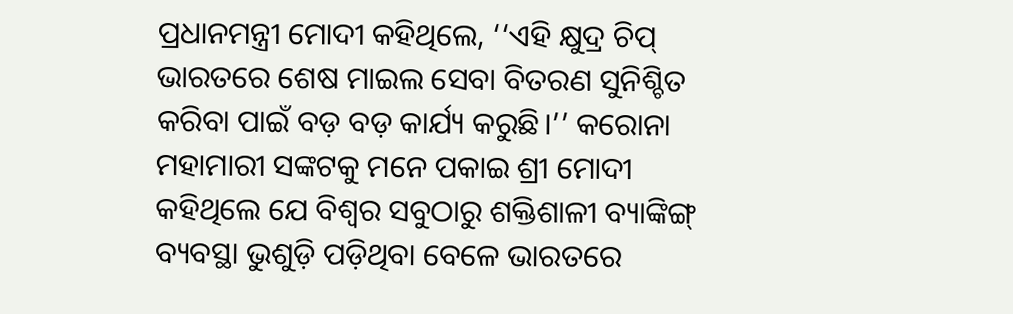ପ୍ରଧାନମନ୍ତ୍ରୀ ମୋଦୀ କହିଥିଲେ, ‘‘ଏହି କ୍ଷୁଦ୍ର ଚିପ୍ ଭାରତରେ ଶେଷ ମାଇଲ ସେବା ବିତରଣ ସୁନିଶ୍ଚିତ କରିବା ପାଇଁ ବଡ଼ ବଡ଼ କାର୍ଯ୍ୟ କରୁଛି।’’ କରୋନା ମହାମାରୀ ସଙ୍କଟକୁ ମନେ ପକାଇ ଶ୍ରୀ ମୋଦୀ କହିଥିଲେ ଯେ ବିଶ୍ୱର ସବୁଠାରୁ ଶକ୍ତିଶାଳୀ ବ୍ୟାଙ୍କିଙ୍ଗ୍ ବ୍ୟବସ୍ଥା ଭୁଶୁଡ଼ି ପଡ଼ିଥିବା ବେଳେ ଭାରତରେ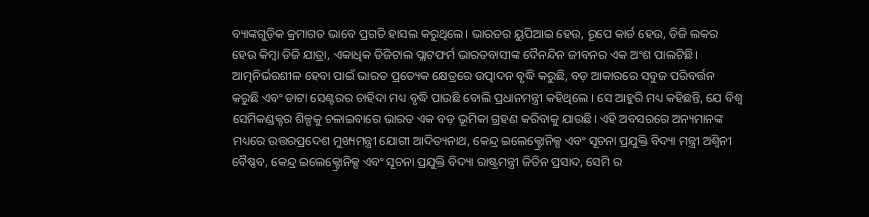ବ୍ୟାଙ୍କଗୁଡ଼ିକ କ୍ରମାଗତ ଭାବେ ପ୍ରଗତି ହାସଲ କରୁଥିଲେ। ଭାରତର ୟୁପିଆଇ ହେଉ, ରୂପେ କାର୍ଡ ହେଉ, ଡିଜି ଲକର ହେଉ କିମ୍ବା ଡିଜି ଯାତ୍ରା, ଏକାଧିକ ଡିଜିଟାଲ ପ୍ଲାଟଫର୍ମ ଭାରତବାସୀଙ୍କ ଦୈନନ୍ଦିନ ଜୀବନର ଏକ ଅଂଶ ପାଲଟିଛି। ଆତ୍ମନିର୍ଭରଶୀଳ ହେବା ପାଇଁ ଭାରତ ପ୍ରତ୍ୟେକ କ୍ଷେତ୍ରରେ ଉତ୍ପାଦନ ବୃଦ୍ଧି କରୁଛି, ବଡ଼ ଆକାରରେ ସବୁଜ ପରିବର୍ତ୍ତନ କରୁଛି ଏବଂ ଡାଟା ସେଣ୍ଟରର ଚାହିଦା ମଧ୍ୟ ବୃଦ୍ଧି ପାଉଛି ବୋଲି ପ୍ରଧାନମନ୍ତ୍ରୀ କହିଥିଲେ । ସେ ଆହୁରି ମଧ୍ୟ କହିଛନ୍ତି, ଯେ ବିଶ୍ୱ ସେମିକଣ୍ଡକ୍ଟର ଶିଳ୍ପକୁ ଚଳାଇବାରେ ଭାରତ ଏକ ବଡ଼ ଭୂମିକା ଗ୍ରହଣ କରିବାକୁ ଯାଉଛି। ଏହି ଅବସରରେ ଅନ୍ୟମାନଙ୍କ ମଧ୍ୟରେ ଉତ୍ତରପ୍ରଦେଶ ମୁଖ୍ୟମନ୍ତ୍ରୀ ଯୋଗୀ ଆଦିତ୍ୟନାଥ, କେନ୍ଦ୍ର ଇଲେକ୍ଟ୍ରୋନିକ୍ସ ଏବଂ ସୂଚନା ପ୍ରଯୁକ୍ତି ବିଦ୍ୟା ମନ୍ତ୍ରୀ ଅଶ୍ୱିନୀ ବୈଷ୍ଣବ, କେନ୍ଦ୍ର ଇଲେକ୍ଟ୍ରୋନିକ୍ସ ଏବଂ ସୂଚନା ପ୍ରଯୁକ୍ତି ବିଦ୍ୟା ରାଷ୍ଟ୍ରମନ୍ତ୍ରୀ ଜିତିନ ପ୍ରସାଦ, ସେମି ର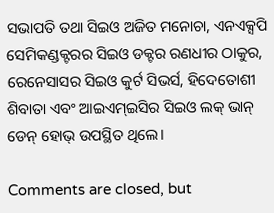ସଭାପତି ତଥା ସିଇଓ ଅଜିତ ମନୋଚା, ଏନଏକ୍ସପି ସେମିକଣ୍ଡକ୍ଟରର ସିଇଓ ଡକ୍ଟର ରଣଧୀର ଠାକୁର, ରେନେସାସର ସିଇଓ କୁର୍ଟ ସିଭର୍ସ, ହିଦେତୋଶୀ ଶିବାତା ଏବଂ ଆଇଏମ୍ଇସିର ସିଇଓ ଲକ୍ ଭାନ୍ ଡେନ୍ ହୋଭ୍ ଉପସ୍ଥିତ ଥିଲେ।

Comments are closed, but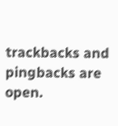trackbacks and pingbacks are open.